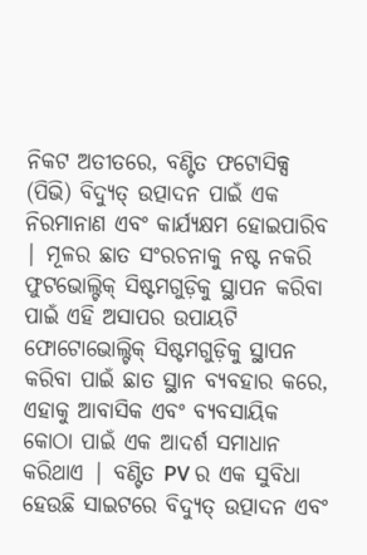ନିକଟ ଅତୀତରେ, ବଣ୍ଟିତ ଫଟୋସିକ୍ସ (ପିଭି) ବିଦ୍ୟୁତ୍ ଉତ୍ପାଦନ ପାଇଁ ଏକ ନିରମାନାଣ ଏବଂ କାର୍ଯ୍ୟକ୍ଷମ ହୋଇପାରିବ | ମୂଳର ଛାତ ସଂରଚନାକୁ ନଷ୍ଟ ନକରି ଫୁଟଭୋଲ୍ଟିକ୍ ସିଷ୍ଟମଗୁଡ଼ିକୁ ସ୍ଥାପନ କରିବା ପାଇଁ ଏହି ଅସାପର ଉପାୟଟି ଫୋଟୋଭୋଲ୍ଟିକ୍ ସିଷ୍ଟମଗୁଡ଼ିକୁ ସ୍ଥାପନ କରିବା ପାଇଁ ଛାତ ସ୍ଥାନ ବ୍ୟବହାର କରେ, ଏହାକୁ ଆବାସିକ ଏବଂ ବ୍ୟବସାୟିକ କୋଠା ପାଇଁ ଏକ ଆଦର୍ଶ ସମାଧାନ କରିଥାଏ | ବଣ୍ଟିତ PV ର ଏକ ସୁବିଧା ହେଉଛି ସାଇଟରେ ବିଦ୍ୟୁତ୍ ଉତ୍ପାଦନ ଏବଂ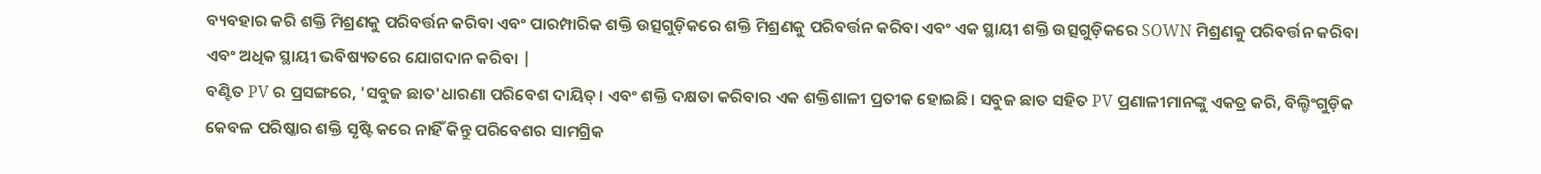ବ୍ୟବହାର କରି ଶକ୍ତି ମିଶ୍ରଣକୁ ପରିବର୍ତ୍ତନ କରିବା ଏବଂ ପାରମ୍ପାରିକ ଶକ୍ତି ଉତ୍ସଗୁଡ଼ିକରେ ଶକ୍ତି ମିଶ୍ରଣକୁ ପରିବର୍ତ୍ତନ କରିବା ଏବଂ ଏକ ସ୍ଥାୟୀ ଶକ୍ତି ଉତ୍ସଗୁଡ଼ିକରେ SOWN ମିଶ୍ରଣକୁ ପରିବର୍ତ୍ତନ କରିବା ଏବଂ ଅଧିକ ସ୍ଥାୟୀ ଭବିଷ୍ୟତରେ ଯୋଗଦାନ କରିବା |
ବଣ୍ଟିତ PV ର ପ୍ରସଙ୍ଗରେ, 'ସବୁଜ ଛାତ'ଧାରଣା ପରିବେଶ ଦାୟିତ୍। ଏବଂ ଶକ୍ତି ଦକ୍ଷତା କରିବାର ଏକ ଶକ୍ତିଶାଳୀ ପ୍ରତୀକ ହୋଇଛି। ସବୁଜ ଛାତ ସହିତ PV ପ୍ରଣାଳୀମାନଙ୍କୁ ଏକତ୍ର କରି, ବିଲ୍ଡିଂଗୁଡ଼ିକ କେବଳ ପରିଷ୍କାର ଶକ୍ତି ସୃଷ୍ଟି କରେ ନାହିଁ କିନ୍ତୁ ପରିବେଶର ସାମଗ୍ରିକ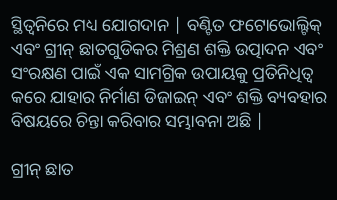ସ୍ଥିତ୍ୱନିରେ ମଧ୍ୟ ଯୋଗଦାନ | ବଣ୍ଟିତ ଫଟୋଭୋଲ୍ଟିକ୍ ଏବଂ ଗ୍ରୀନ୍ ଛାତଗୁଡିକର ମିଶ୍ରଣ ଶକ୍ତି ଉତ୍ପାଦନ ଏବଂ ସଂରକ୍ଷଣ ପାଇଁ ଏକ ସାମଗ୍ରିକ ଉପାୟକୁ ପ୍ରତିନିଧିତ୍ୱ କରେ ଯାହାର ନିର୍ମାଣ ଡିଜାଇନ୍ ଏବଂ ଶକ୍ତି ବ୍ୟବହାର ବିଷୟରେ ଚିନ୍ତା କରିବାର ସମ୍ଭାବନା ଅଛି |

ଗ୍ରୀନ୍ ଛାତ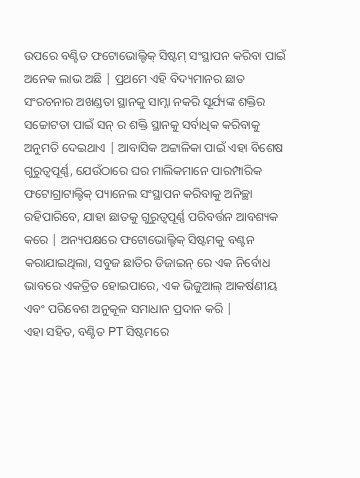ଉପରେ ବଣ୍ଟିତ ଫଟୋଭୋଲ୍ଟିକ୍ ସିଷ୍ଟମ୍ ସଂସ୍ଥାପନ କରିବା ପାଇଁ ଅନେକ ଲାଭ ଅଛି | ପ୍ରଥମେ ଏହି ବିଦ୍ୟମାନର ଛାତ ସଂରଚନାର ଅଖଣ୍ଡତା ସ୍ଥାନକୁ ସାମ୍ନା ନକରି ସୂର୍ଯ୍ୟଙ୍କ ଶକ୍ତିର ସଚ୍ଚୋଟତା ପାଇଁ ସନ୍ ର ଶକ୍ତି ସ୍ଥାନକୁ ସର୍ବାଧିକ କରିବାକୁ ଅନୁମତି ଦେଇଥାଏ | ଆବାସିକ ଅଟ୍ଟାଳିକା ପାଇଁ ଏହା ବିଶେଷ ଗୁରୁତ୍ୱପୂର୍ଣ୍ଣ, ଯେଉଁଠାରେ ଘର ମାଲିକମାନେ ପାରମ୍ପାରିକ ଫଟୋଗ୍ରାଟାଲ୍ଟିକ୍ ପ୍ୟାନେଲ ସଂସ୍ଥାପନ କରିବାକୁ ଅନିଚ୍ଛା ରହିପାରିବେ, ଯାହା ଛାତକୁ ଗୁରୁତ୍ୱପୂର୍ଣ୍ଣ ପରିବର୍ତ୍ତନ ଆବଶ୍ୟକ କରେ | ଅନ୍ୟପକ୍ଷରେ ଫଟୋଭୋଲ୍ଟିକ୍ ସିଷ୍ଟମକୁ ବଣ୍ଟନ କରାଯାଇଥିଲା, ସବୁଜ ଛାତିର ଡିଜାଇନ୍ ରେ ଏକ ନିର୍ବୋଧ ଭାବରେ ଏକତ୍ରିତ ହୋଇପାରେ, ଏକ ଭିଜୁଆଲ୍ ଆକର୍ଷଣୀୟ ଏବଂ ପରିବେଶ ଅନୁକୂଳ ସମାଧାନ ପ୍ରଦାନ କରି |
ଏହା ସହିତ, ବଣ୍ଟିତ PT ସିଷ୍ଟମରେ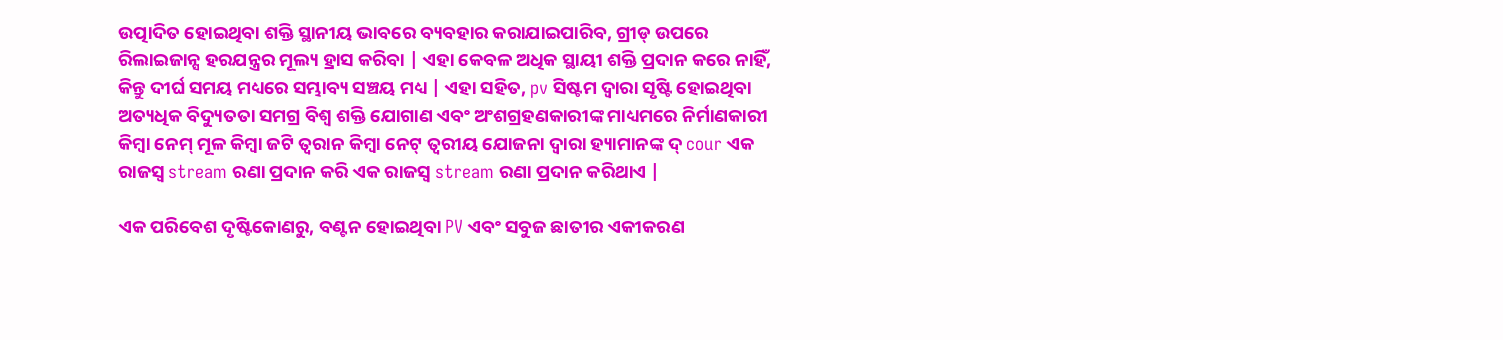ଉତ୍ପାଦିତ ହୋଇଥିବା ଶକ୍ତି ସ୍ଥାନୀୟ ଭାବରେ ବ୍ୟବହାର କରାଯାଇପାରିବ, ଗ୍ରୀଡ୍ ଉପରେ ରିଲାଇଜାନ୍ସ ହରଯନ୍ତ୍ରର ମୂଲ୍ୟ ହ୍ରାସ କରିବା | ଏହା କେବଳ ଅଧିକ ସ୍ଥାୟୀ ଶକ୍ତି ପ୍ରଦାନ କରେ ନାହିଁ, କିନ୍ତୁ ଦୀର୍ଘ ସମୟ ମଧ୍ୟରେ ସମ୍ଭାବ୍ୟ ସଞ୍ଚୟ ମଧ୍ୟ | ଏହା ସହିତ, pv ସିଷ୍ଟମ ଦ୍ୱାରା ସୃଷ୍ଟି ହୋଇଥିବା ଅତ୍ୟଧିକ ବିଦ୍ୟୁତତା ସମଗ୍ର ବିଶ୍ୱ ଶକ୍ତି ଯୋଗାଣ ଏବଂ ଅଂଶଗ୍ରହଣକାରୀଙ୍କ ମାଧ୍ୟମରେ ନିର୍ମାଣକାରୀ କିମ୍ବା ନେମ୍ ମୂଳ କିମ୍ବା ଜଟି ତ୍ୱରାନ କିମ୍ବା ନେଟ୍ ତ୍ୱରୀୟ ଯୋଜନା ଦ୍ୱାରା ହ୍ୟାମାନଙ୍କ ଦ୍ cour ଏକ ରାଜସ୍ୱ stream ରଣା ପ୍ରଦାନ କରି ଏକ ରାଜସ୍ୱ stream ରଣା ପ୍ରଦାନ କରିଥାଏ |

ଏକ ପରିବେଶ ଦୃଷ୍ଟିକୋଣରୁ, ବଣ୍ଟନ ହୋଇଥିବା PV ଏବଂ ସବୁଜ ଛାତୀର ଏକୀକରଣ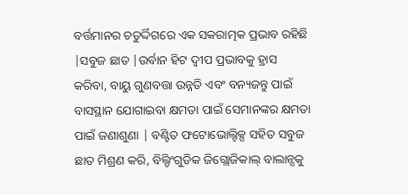ବର୍ତ୍ତମାନର ଚତୁର୍ଦ୍ଦିଗରେ ଏକ ସକରାତ୍ମକ ପ୍ରଭାବ ରହିଛି |ସବୁଜ ଛାତ |ଉର୍ବାନ ହିଟ ଦ୍ୱୀପ ପ୍ରଭାବକୁ ହ୍ରାସ କରିବା, ବାୟୁ ଗୁଣବତ୍ତା ଉନ୍ନତି ଏବଂ ବନ୍ୟଜନ୍ତୁ ପାଇଁ ବାସସ୍ଥାନ ଯୋଗାଇବା କ୍ଷମତା ପାଇଁ ସେମାନଙ୍କର କ୍ଷମତା ପାଇଁ ଜଣାଶୁଣା | ବଣ୍ଟିତ ଫଟୋଭୋଲ୍ଟିକ୍ସ ସହିତ ସବୁଜ ଛାତ ମିଶ୍ରଣ କରି, ବିଲ୍ଡିଂଗୁଡିକ ଜିଗ୍ଲୋଜିକାଲ୍ ବାଲାନ୍ସକୁ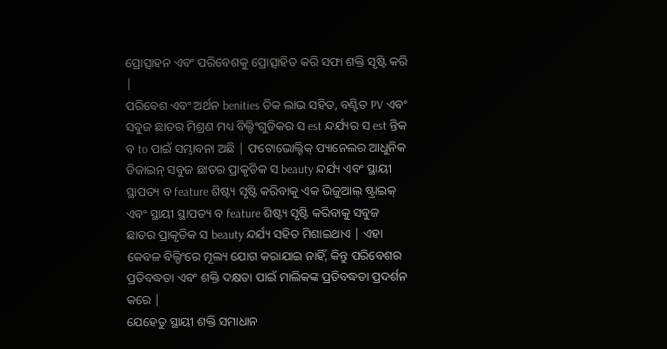ପ୍ରୋତ୍ସାହନ ଏବଂ ପରିବେଶକୁ ପ୍ରୋତ୍ସାହିତ କରି ସଫା ଶକ୍ତି ସୃଷ୍ଟି କରି |
ପରିବେଶ ଏବଂ ଅର୍ଥନ benities ତିକ ଲାଭ ସହିତ, ବଣ୍ଟିତ PV ଏବଂ ସବୁଜ ଛାତର ମିଶ୍ରଣ ମଧ୍ୟ ବିଲ୍ଡିଂଗୁଡିକର ସ est ନ୍ଦର୍ଯ୍ୟର ସ est ନ୍ତିକ ବ to ପାଇଁ ସମ୍ଭାବନା ଅଛି | ଫଟୋଭୋଲ୍ଟିକ୍ ପ୍ୟାନେଲର ଆଧୁନିକ ଡିଜାଇନ୍ ସବୁଜ ଛାତର ପ୍ରାକୃତିକ ସ beauty ନ୍ଦର୍ଯ୍ୟ ଏବଂ ସ୍ଥାୟୀ ସ୍ଥାପତ୍ୟ ବ feature ଶିଷ୍ଟ୍ୟ ସୃଷ୍ଟି କରିବାକୁ ଏକ ଭିଜୁଆଲ୍ ଷ୍ଟ୍ରାଇକ୍ ଏବଂ ସ୍ଥାୟୀ ସ୍ଥାପତ୍ୟ ବ feature ଶିଷ୍ଟ୍ୟ ସୃଷ୍ଟି କରିବାକୁ ସବୁଜ ଛାତର ପ୍ରାକୃତିକ ସ beauty ନ୍ଦର୍ଯ୍ୟ ସହିତ ମିଶାଇଥାଏ | ଏହା କେବଳ ବିଲ୍ଡିଂରେ ମୂଲ୍ୟ ଯୋଗ କରାଯାଇ ନାହିଁ, କିନ୍ତୁ ପରିବେଶର ପ୍ରତିବଦ୍ଧତା ଏବଂ ଶକ୍ତି ଦକ୍ଷତା ପାଇଁ ମାଲିକଙ୍କ ପ୍ରତିବଦ୍ଧତା ପ୍ରଦର୍ଶନ କରେ |
ଯେହେତୁ ସ୍ଥାୟୀ ଶକ୍ତି ସମାଧାନ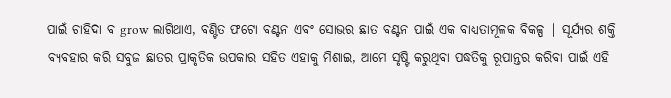ପାଇଁ ଚାହିଦା ବ grow ଲାଗିଥାଏ, ବଣ୍ଟିତ ଫଟୋ ବଣ୍ଟନ ଏବଂ ସୋଭର ଛାତ ବଣ୍ଟନ ପାଇଁ ଏକ ବାଧ୍ୟତାମୂଳକ ବିକଳ୍ପ | ସୂର୍ଯ୍ୟର ଶକ୍ତି ବ୍ୟବହାର କରି ସବୁଜ ଛାତର ପ୍ରାକୃତିକ ଉପକାର ସହିତ ଏହାକୁ ମିଶାଇ, ଆମେ ସୃଷ୍ଟି କରୁଥିବା ପଦ୍ଧତିକୁ ରୂପାନ୍ତର କରିବା ପାଇଁ ଏହି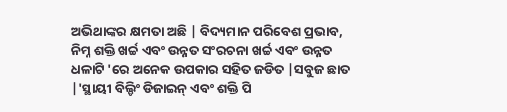ଅଭିଥାଙ୍କର କ୍ଷମତା ଅଛି | ବିଦ୍ୟମାନ ପରିବେଶ ପ୍ରଭାବ, ନିମ୍ନ ଶକ୍ତି ଖର୍ଚ୍ଚ ଏବଂ ଉନ୍ନତ ସଂରଚନା ଖର୍ଚ୍ଚ ଏବଂ ଉନ୍ନତ ଧଳାଟି 'ରେ ଅନେକ ଉପକାର ସହିତ ଜଡିତ |ସବୁଜ ଛାତ |'ସ୍ଥାୟୀ ବିଲ୍ଡିଂ ଡିଜାଇନ୍ ଏବଂ ଶକ୍ତି ପି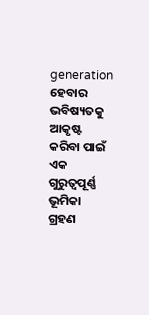generation ହେବାର ଭବିଷ୍ୟତକୁ ଆକୃଷ୍ଟ କରିବା ପାଇଁ ଏକ ଗୁରୁତ୍ୱପୂର୍ଣ୍ଣ ଭୂମିକା ଗ୍ରହଣ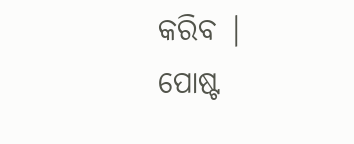କରିବ |
ପୋଷ୍ଟ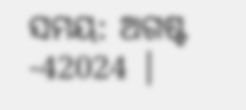ସମୟ: ଅଗଷ୍ଟ -42024 |